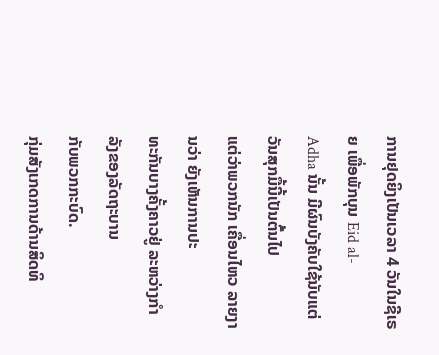ການຢຸດຍິງເປັນເວລາ 4 ວັນໃນຊີເຣຍ ເພື່ອພັກບຸນ Eid al-
Adha ນັ້ນ ມີຜົນບັງຄັບໃຊ້ນັບແຕ່ວັນສຸກມື້ນີ້ເປັນຕົ້ນໄປ
ແຕ່ວ່າພວກນັກ ເຄື່ອນໄຫວ ລາຍງານວ່າ ຍັງເຫັນການປະ
ທະກັນບາງຄັ້ງຄາວຢູ່ ລະຫວ່າງກໍາລັງຂອງລັດຖະບານ
ກັບພວກກະບົດ.
ກຸ່ມສັງເກດການດ້ານສິດທິ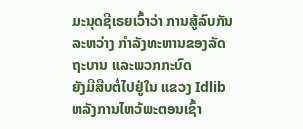ມະນຸດຊີເຣຍເວົ້າວ່າ ການສູ້ລົບກັນ
ລະຫວ່າງ ກໍາລັງທະຫານຂອງລັດຖະບານ ແລະພວກກະບົດ
ຍັງມີສືບຕໍ່ໄປຢູ່ໃນ ແຂວງ Idlib ຫລັງການໄຫວ້ພະຕອນເຊົ້າ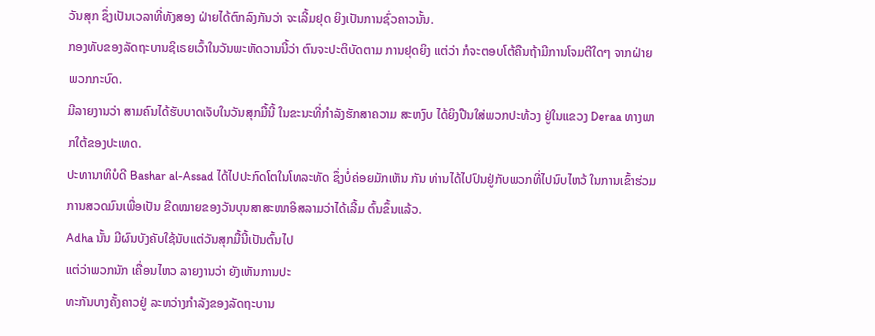ວັນສຸກ ຊຶ່ງເປັນເວລາທີ່ທັງສອງ ຝ່າຍໄດ້ຕົກລົງກັນວ່າ ຈະເລີ້ມຢຸດ ຍິງເປັນການຊົ່ວຄາວນັ້ນ.
ກອງທັບຂອງລັດຖະບານຊິເຣຍເວົ້າໃນວັນພະຫັດວານນີ້ວ່າ ຕົນຈະປະຕິບັດຕາມ ການຢຸດຍິງ ແຕ່ວ່າ ກໍຈະຕອບໂຕ້ຄືນຖ້າມີການໂຈມຕີໃດໆ ຈາກຝ່າຍ ພວກກະບົດ.
ມີລາຍງານວ່າ ສາມຄົນໄດ້ຮັບບາດເຈັບໃນວັນສຸກມື້ນີ້ ໃນຂະນະທີ່ກໍາລັງຮັກສາຄວາມ ສະຫງົບ ໄດ້ຍິງປືນໃສ່ພວກປະທ້ວງ ຢູ່ໃນແຂວງ Deraa ທາງພາກໃຕ້ຂອງປະເທດ.
ປະທານາທິບໍດີ Bashar al-Assad ໄດ້ໄປປະກົດໂຕໃນໂທລະທັດ ຊຶ່ງບໍ່ຄ່ອຍມັກເຫັນ ກັນ ທ່ານໄດ້ໄປປົນຢູ່ກັບພວກທີ່ໄປນົບໄຫວ້ ໃນການເຂົ້າຮ່ວມການສວດມົນເພື່ອເປັນ ຂີດໝາຍຂອງວັນບຸນສາສະໜາອິສລາມວ່າໄດ້ເລີ້ມ ຕົ້ນຂຶ້ນແລ້ວ.
Adha ນັ້ນ ມີຜົນບັງຄັບໃຊ້ນັບແຕ່ວັນສຸກມື້ນີ້ເປັນຕົ້ນໄປ
ແຕ່ວ່າພວກນັກ ເຄື່ອນໄຫວ ລາຍງານວ່າ ຍັງເຫັນການປະ
ທະກັນບາງຄັ້ງຄາວຢູ່ ລະຫວ່າງກໍາລັງຂອງລັດຖະບານ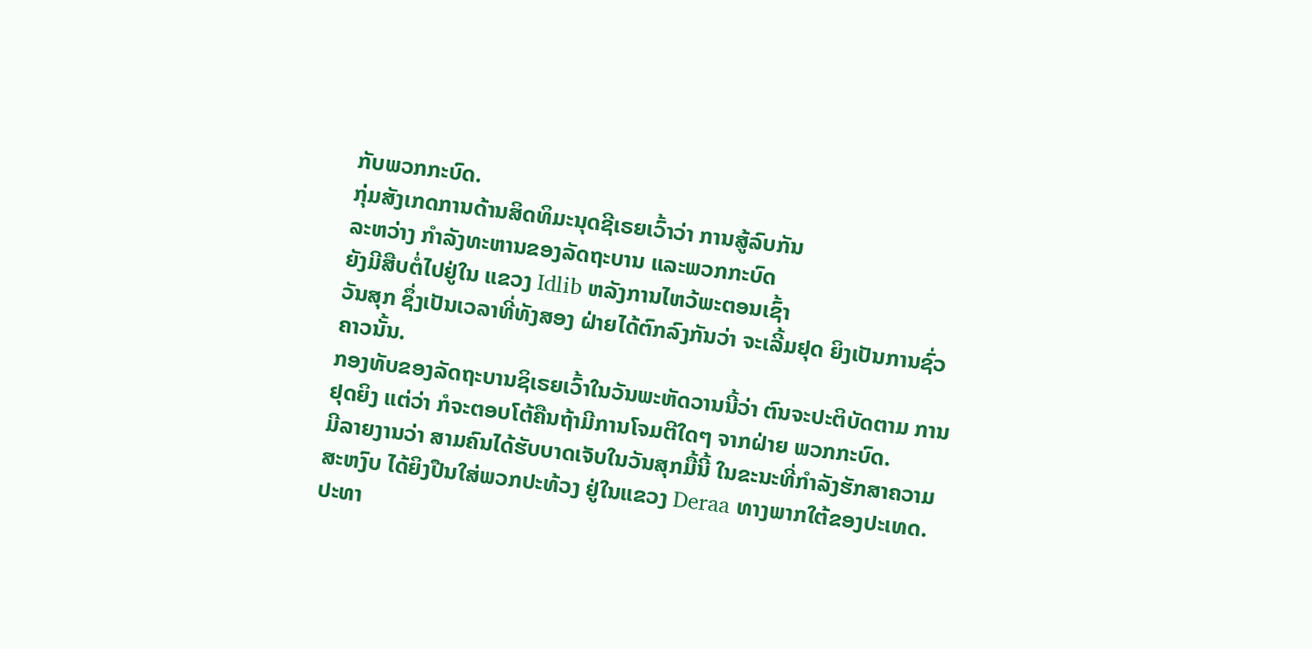ກັບພວກກະບົດ.
ກຸ່ມສັງເກດການດ້ານສິດທິມະນຸດຊີເຣຍເວົ້າວ່າ ການສູ້ລົບກັນ
ລະຫວ່າງ ກໍາລັງທະຫານຂອງລັດຖະບານ ແລະພວກກະບົດ
ຍັງມີສືບຕໍ່ໄປຢູ່ໃນ ແຂວງ Idlib ຫລັງການໄຫວ້ພະຕອນເຊົ້າ
ວັນສຸກ ຊຶ່ງເປັນເວລາທີ່ທັງສອງ ຝ່າຍໄດ້ຕົກລົງກັນວ່າ ຈະເລີ້ມຢຸດ ຍິງເປັນການຊົ່ວຄາວນັ້ນ.
ກອງທັບຂອງລັດຖະບານຊິເຣຍເວົ້າໃນວັນພະຫັດວານນີ້ວ່າ ຕົນຈະປະຕິບັດຕາມ ການຢຸດຍິງ ແຕ່ວ່າ ກໍຈະຕອບໂຕ້ຄືນຖ້າມີການໂຈມຕີໃດໆ ຈາກຝ່າຍ ພວກກະບົດ.
ມີລາຍງານວ່າ ສາມຄົນໄດ້ຮັບບາດເຈັບໃນວັນສຸກມື້ນີ້ ໃນຂະນະທີ່ກໍາລັງຮັກສາຄວາມ ສະຫງົບ ໄດ້ຍິງປືນໃສ່ພວກປະທ້ວງ ຢູ່ໃນແຂວງ Deraa ທາງພາກໃຕ້ຂອງປະເທດ.
ປະທາ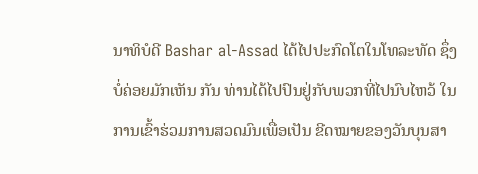ນາທິບໍດີ Bashar al-Assad ໄດ້ໄປປະກົດໂຕໃນໂທລະທັດ ຊຶ່ງບໍ່ຄ່ອຍມັກເຫັນ ກັນ ທ່ານໄດ້ໄປປົນຢູ່ກັບພວກທີ່ໄປນົບໄຫວ້ ໃນການເຂົ້າຮ່ວມການສວດມົນເພື່ອເປັນ ຂີດໝາຍຂອງວັນບຸນສາ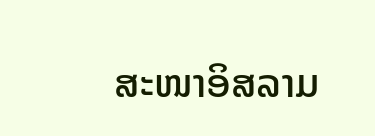ສະໜາອິສລາມ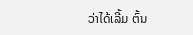ວ່າໄດ້ເລີ້ມ ຕົ້ນ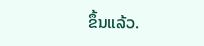ຂຶ້ນແລ້ວ.